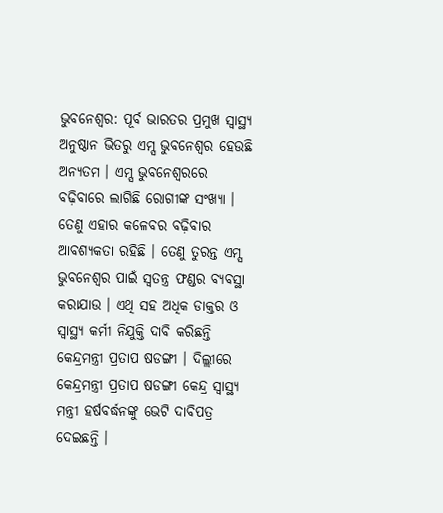ଭୁବନେଶ୍ବର: ପୂର୍ବ ଭାରତର ପ୍ରମୁଖ ସ୍ବାସ୍ଥ୍ୟ ଅନୁଷ୍ଠାନ ଭିତରୁ ଏମ୍ସ ଭୁବନେଶ୍ବର ହେଉଛି ଅନ୍ୟତମ । ଏମ୍ସ ଭୁବନେଶ୍ବରରେ ବଢ଼ିବାରେ ଲାଗିଛି ରୋଗୀଙ୍କ ସଂଖ୍ୟା । ତେଣୁ ଏହାର କଳେବର ବଢ଼ିବାର ଆବଶ୍ୟକତା ରହିଛି । ତେଣୁ ତୁରନ୍ତ ଏମ୍ସ ଭୁବନେଶ୍ବର ପାଇଁ ସ୍ବତନ୍ତ୍ର ଫଣ୍ଡର ବ୍ୟବସ୍ଥା କରାଯାଉ । ଏଥି ସହ ଅଧିକ ଡାକ୍ତର ଓ ସ୍ବାସ୍ଥ୍ୟ କର୍ମୀ ନିଯୁକ୍ତି ଦାବି କରିଛନ୍ତି କେନ୍ଦ୍ରମନ୍ତ୍ରୀ ପ୍ରତାପ ଷଡଙ୍ଗୀ । ଦିଲ୍ଲୀରେ କେନ୍ଦ୍ରମନ୍ତ୍ରୀ ପ୍ରତାପ ଷଡଙ୍ଗୀ କେନ୍ଦ୍ର ସ୍ଵାସ୍ଥ୍ୟ ମନ୍ତ୍ରୀ ହର୍ଷବର୍ଦ୍ଧନଙ୍କୁ ଭେଟି ଦାବିପତ୍ର ଦେଇଛନ୍ତି ।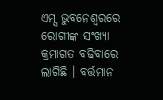ଏମ୍ସ ଭୁବନେଶ୍ବରରେ ରୋଗୀଙ୍କ ସଂଖ୍ୟା କ୍ରମାଗତ ବଢିବାରେ ଲାଗିଛି । ବର୍ତ୍ତମାନ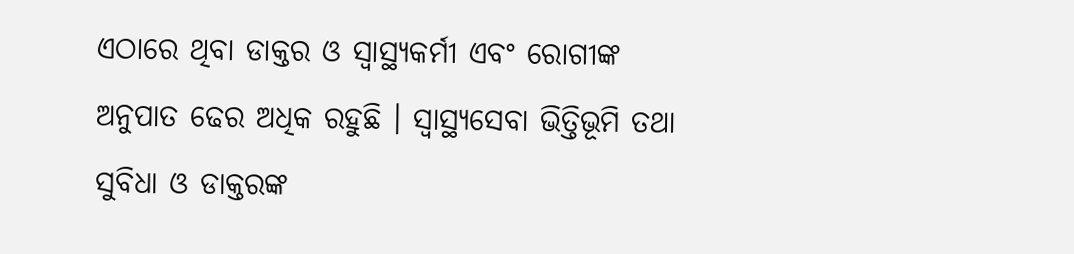ଏଠାରେ ଥିବା ଡାକ୍ତର ଓ ସ୍ବାସ୍ଥ୍ୟକର୍ମୀ ଏବଂ ରୋଗୀଙ୍କ ଅନୁପାତ ଢେର ଅଧିକ ରହୁଛି । ସ୍ବାସ୍ଥ୍ୟସେବା ଭିତ୍ତିଭୂମି ତଥା ସୁବିଧା ଓ ଡାକ୍ତରଙ୍କ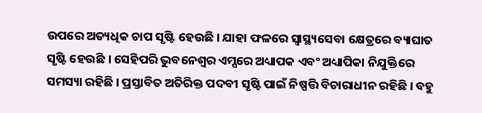ଉପରେ ଅତ୍ୟଧିକ ଚାପ ସୃଷ୍ଟି ହେଉଛି । ଯାହା ଫଳରେ ସ୍ବାସ୍ଥ୍ୟସେବା କ୍ଷେତ୍ରରେ ବ୍ୟାଘାତ ସୃଷ୍ଟି ହେଉଛି । ସେହିପରି ଭୁବନେଶ୍ବର ଏମ୍ସରେ ଅଧ୍ୟାପକ ଏବଂ ଅଧ୍ୟାପିକା ନିଯୁକ୍ତିରେ ସମସ୍ୟା ରହିଛି । ପ୍ରସ୍ତାବିତ ଅତିରିକ୍ତ ପଦବୀ ସୃଷ୍ଟି ପାଇଁ ନିଷ୍ପତ୍ତି ବିଚାରାଧୀନ ରହିଛି । ବହୁ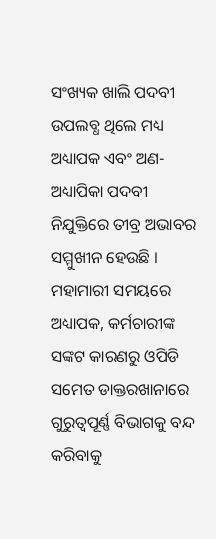ସଂଖ୍ୟକ ଖାଲି ପଦବୀ ଉପଲବ୍ଧ ଥିଲେ ମଧ୍ୟ ଅଧ୍ୟାପକ ଏବଂ ଅଣ-ଅଧ୍ୟାପିକା ପଦବୀ ନିଯୁକ୍ତିରେ ତୀବ୍ର ଅଭାବର ସମ୍ମୁଖୀନ ହେଉଛି । ମହାମାରୀ ସମୟରେ ଅଧ୍ୟାପକ, କର୍ମଚାରୀଙ୍କ ସଙ୍କଟ କାରଣରୁ ଓପିଡି ସମେତ ଡାକ୍ତରଖାନାରେ ଗୁରୁତ୍ବପୂର୍ଣ୍ଣ ବିଭାଗକୁ ବନ୍ଦ କରିବାକୁ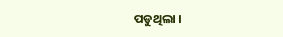ପଡୁଥିଲା ।